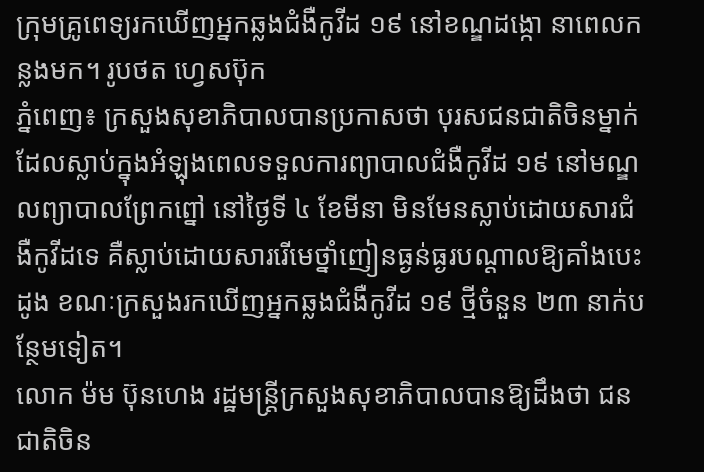ក្រុមគ្រូពេទ្យរកឃើញអ្នកឆ្លងជំងឺកូវីដ ១៩ នៅខណ្ឌដង្កោ នាពេលកន្លងមក។ រូបថត ហ្វេសប៊ុក
ភ្នំពេញ៖ ក្រសួងសុខាភិបាលបានប្រកាសថា បុរសជនជាតិចិនម្នាក់ដែលស្លាប់ក្នុងអំឡុងពេលទទួលការព្យាបាលជំងឺកូវីដ ១៩ នៅមណ្ឌលព្យាបាលព្រែកព្នៅ នៅថ្ងៃទី ៤ ខែមីនា មិនមែនស្លាប់ដោយសារជំងឺកូវីដទេ គឺស្លាប់ដោយសាររើមេថ្នាំញៀនធ្ងន់ធ្ងរបណ្តាលឱ្យគាំងបេះដូង ខណៈក្រសួងរកឃើញអ្នកឆ្លងជំងឺកូវីដ ១៩ ថ្មីចំនួន ២៣ នាក់បន្ថែមទៀត។
លោក ម៉ម ប៊ុនហេង រដ្ឋមន្ត្រីក្រសួងសុខាភិបាលបានឱ្យដឹងថា ជនជាតិចិន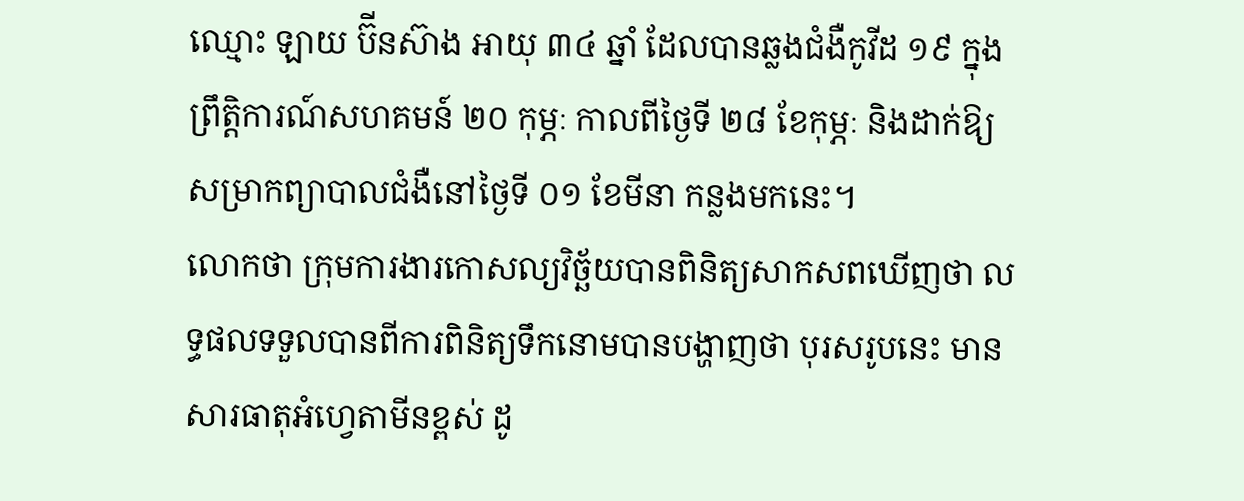ឈ្មោះ ឡាយ ប៊ីនស៊ាង អាយុ ៣៤ ឆ្នាំ ដែលបានឆ្លងជំងឺកូវីដ ១៩ ក្នុងព្រឹត្តិការណ៍សហគមន៍ ២០ កុម្ភៈ កាលពីថ្ងៃទី ២៨ ខែកុម្ភៈ និងដាក់ឱ្យសម្រាកព្យាបាលជំងឺនៅថ្ងៃទី ០១ ខែមីនា កន្លងមកនេះ។
លោកថា ក្រុមការងារកោសល្យវិច្ឆ័យបានពិនិត្យសាកសពឃើញថា លទ្ធផលទទួលបានពីការពិនិត្យទឹកនោមបានបង្ហាញថា បុរសរូបនេះ មានសារធាតុអំហ្វេតាមីនខ្ពស់ ដូ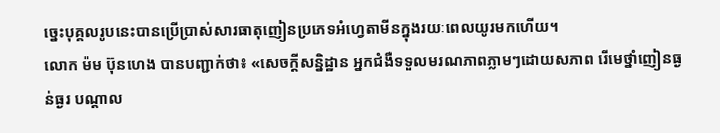ច្នេះបុគ្គលរូបនេះបានប្រើប្រាស់សារធាតុញៀនប្រភេទអំហ្វេតាមីនក្នុងរយៈពេលយូរមកហើយ។
លោក ម៉ម ប៊ុនហេង បានបញ្ជាក់ថា៖ «សេចក្តីសន្និដ្ឋាន អ្នកជំងឺទទួលមរណភាពភ្លាមៗដោយសភាព រើមេថ្នាំញៀនធ្ងន់ធ្ងរ បណ្តាល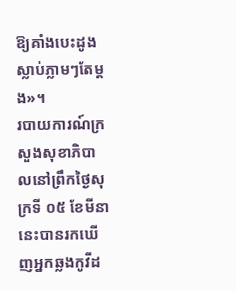ឱ្យគាំងបេះដូងស្លាប់ភ្លាមៗតែម្តង»។
របាយការណ៍ក្រសួងសុខាភិបាលនៅព្រឹកថ្ងៃសុក្រទី ០៥ ខែមីនា នេះបានរកឃើញអ្នកឆ្លងកូវីដ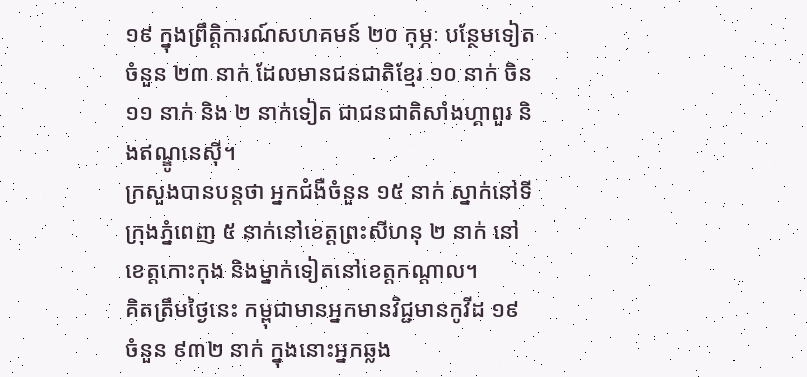១៩ ក្នុងព្រឹត្តិការណ៍សហគមន៍ ២០ កុម្ភៈ បន្ថែមទៀតចំនួន ២៣ នាក់ ដែលមានជនជាតិខ្មែរ ១០ នាក់ ចិន ១១ នាក់ និង ២ នាក់ទៀត ជាជនជាតិសាំងហ្គាពួរ និងឥណ្ឌូនេស៊ី។
ក្រសួងបានបន្តថា អ្នកជំងឺចំនួន ១៥ នាក់ ស្នាក់នៅទីក្រុងភ្នំពេញ ៥ នាក់នៅខេត្តព្រះសីហនុ ២ នាក់ នៅខេត្តកោះកុង និងម្នាក់ទៀតនៅខេត្តកណ្តាល។
គិតត្រឹមថ្ងៃនេះ កម្ពុជាមានអ្នកមានវិជ្ជមានកូវីដ ១៩ ចំនួន ៩៣២ នាក់ ក្នុងនោះអ្នកឆ្លង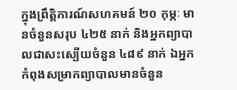ក្នុងព្រឹត្តិការណ៍សហគមន៍ ២០ កុម្ភៈ មានចំនួនសរុប ៤២៥ នាក់ និងអ្នកព្យាបាលជាសះស្បើយចំនួន ៤៨៩ នាក់ ឯអ្នកកំពុងសម្រាកព្យាបាលមានចំនួន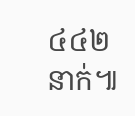៤៤២ នាក់៕